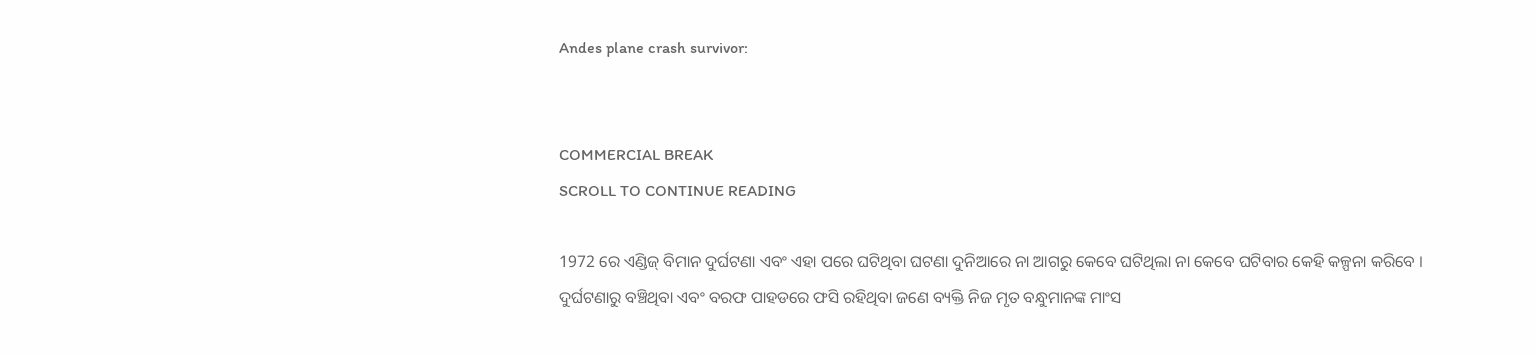Andes plane crash survivor:


COMMERCIAL BREAK
SCROLL TO CONTINUE READING

1972 ରେ ଏଣ୍ଡିଜ୍ ବିମାନ ଦୁର୍ଘଟଣା ଏବଂ ଏହା ପରେ ଘଟିଥିବା ଘଟଣା ଦୁନିଆରେ ନା ଆଗରୁ କେବେ ଘଟିଥିଲା ନା କେବେ ଘଟିବାର କେହି କଳ୍ପନା କରିବେ । ଦୁର୍ଘଟଣାରୁ ବଞ୍ଚିଥିବା ଏବଂ ବରଫ ପାହଡରେ ଫସି ରହିଥିବା ଜଣେ ବ୍ୟକ୍ତି ନିଜ ମୃତ ବନ୍ଧୁମାନଙ୍କ ମାଂସ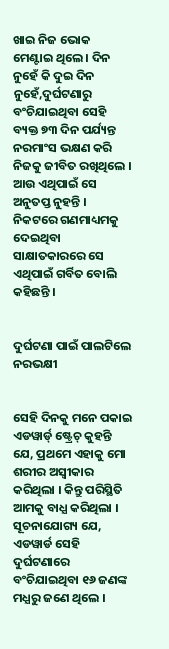ଖାଇ ନିଜ ଭୋକ ମେଣ୍ଟାଇ ଥିଲେ । ଦିନ ନୁହେଁ କି ଦୁଇ ଦିନ ନୁହେଁ,ଦୁର୍ଘଟଣାରୁ ବଂଚିଯାଇଥିବା ସେହି ବ୍ୟକ୍ତ ୭୩ ଦିନ ପର୍ଯ୍ୟନ୍ତ ନରମାଂସ ଭକ୍ଷଣ କରି ନିଜକୁ ଜୀବିତ ରଖିଥିଲେ । ଆଉ ଏଥିପାଇଁ ସେ ଅନୁତପ୍ତ ନୁହନ୍ତି । ନିକଟରେ ଗଣମାଧ୍ୟମକୁ ଦେଇଥିବା ସାକ୍ଷାତକାରରେ ସେ ଏଥିପାଇଁ ଗର୍ବିତ ବୋଲି କହିଛନ୍ତି ।


ଦୁର୍ଘଟଣା ପାଇଁ ପାଲଟିଲେ ନରଭକ୍ଷୀ


ସେହି ଦିନକୁ ମନେ ପକାଇ ଏଡୱାର୍ଡ୍ ଷ୍ଟ୍ରେଚ୍ କୁହନ୍ତି ଯେ, ପ୍ରଥମେ ଏହାକୁ ମୋ ଶରୀର ଅସ୍ୱୀକାର କରିଥିଲା । କିନ୍ତୁ ପରିସ୍ଥିତି ଆମକୁ ବାଧ୍ଯ କରିଥିଲା । ସୂଚନାଯୋଗ୍ୟ ଯେ, ଏଡୱାର୍ଡ ସେହି ଦୁର୍ଘଟଣାରେ ବଂଚିଯାଇଥିବା ୧୬ ଜଣଙ୍କ ମଧ୍ଯରୁ ଜଣେ ଥିଲେ ।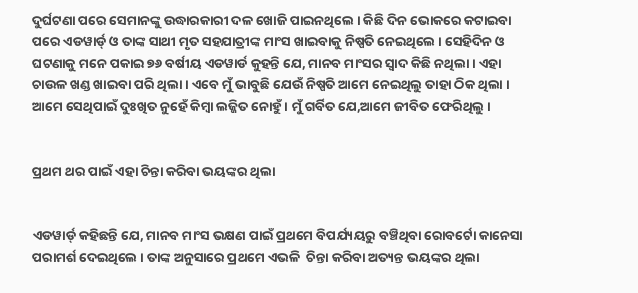ଦୁର୍ଘଟଣା ପରେ ସେମାନଙ୍କୁ ଉଦ୍ଧାରକାରୀ ଦଳ ଖୋଜି ପାଇନଥିଲେ । କିଛି ଦିନ ଭୋକରେ କଟାଇବା ପରେ ଏଡୱାର୍ଡ୍ ଓ ତାଙ୍କ ସାଥୀ ମୃତ ସହଯାତ୍ରୀଙ୍କ ମାଂସ ଖାଇବାକୁ ନିଷ୍ପତି ନେଇଥିଲେ । ସେହିଦିନ ଓ ଘଟଣାକୁ ମନେ ପକାଇ ୭୬ ବର୍ଷୀୟ ଏଡୱାର୍ଡ କୁହନ୍ତି ଯେ, ମାନବ ମାଂସର ସ୍ୱାଦ କିଛି ନଥିଲା । ଏହା ଚାଉଳ ଖଣ୍ଡ ଖାଇବା ପରି ଥିଲା । ଏବେ ମୁଁ ଭାବୁଛି ଯେଉଁ ନିଷ୍ପତି ଆମେ ନେଇଥିଲୁ ତାହା ଠିକ ଥିଲା । ଆମେ ସେଥିପାଇଁ ଦୁଃଖିତ ନୁହେଁ କିମ୍ବା ଲଜ୍ଜିତ ନୋହୁଁ । ମୁଁ ଗର୍ବିତ ଯେ,ଆମେ ଜୀବିତ ଫେରିଥିଲୁ ।


ପ୍ରଥମ ଥର ପାଇଁ ଏହା ଚିନ୍ତା କରିବା ଭୟଙ୍କର ଥିଲା


ଏଡୱାର୍ଡ୍ କହିଛନ୍ତି ଯେ, ମାନବ ମାଂସ ଭକ୍ଷଣ ପାଇଁ ପ୍ରଥମେ ବିପର୍ଯ୍ୟୟରୁ ବଞ୍ଚିଥିବା ରୋବର୍ଟୋ କାନେସା  ପରାମର୍ଶ ଦେଇଥିଲେ । ତାଙ୍କ ଅନୁସାରେ ପ୍ରଥମେ ଏଭଳି  ଚିନ୍ତା କରିବା ଅତ୍ୟନ୍ତ ଭୟଙ୍କର ଥିଲା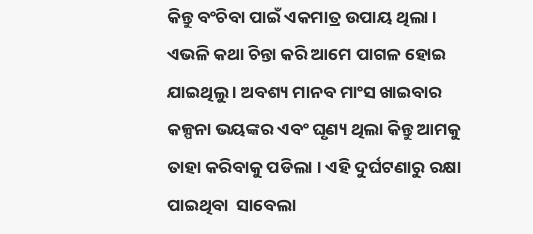କିନ୍ତୁ ବଂଚିବା ପାଇଁ ଏକମାତ୍ର ଉପାୟ ଥିଲା । ଏଭଳି କଥା ଚିନ୍ତା କରି ଆମେ ପାଗଳ ହୋଇ ଯାଇଥିଲୁ । ଅବଶ୍ୟ ମାନବ ମାଂସ ଖାଇବାର କଳ୍ପନା ଭୟଙ୍କର ଏବଂ ଘୃଣ୍ୟ ଥିଲା କିନ୍ତୁ ଆମକୁ ତାହା କରିବାକୁ ପଡିଲା । ଏହି ଦୁର୍ଘଟଣାରୁ ରକ୍ଷା ପାଇଥିବା  ସାବେଲା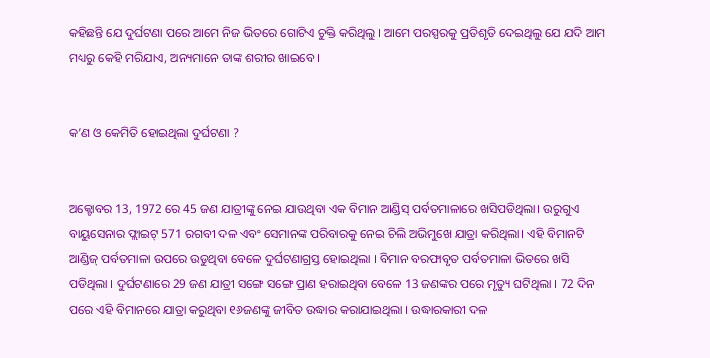କହିଛନ୍ତି ଯେ ଦୁର୍ଘଟଣା ପରେ ଆମେ ନିଜ ଭିତରେ ଗୋଟିଏ ଚୁକ୍ତି କରିଥିଲୁ । ଆମେ ପରସ୍ପରକୁ ପ୍ରତିଶୃତି ଦେଇଥିଲୁ ଯେ ଯଦି ଆମ ମଧ୍ୟରୁ କେହି ମରିଯାଏ, ଅନ୍ୟମାନେ ତାଙ୍କ ଶରୀର ଖାଇବେ ।


କ’ଣ ଓ କେମିତି ହୋଇଥିଲା ଦୁର୍ଘଟଣା ?


ଅକ୍ଟୋବର 13, 1972 ରେ 45 ଜଣ ଯାତ୍ରୀଙ୍କୁ ନେଇ ଯାଉଥିବା ଏକ ବିମାନ ଆଣ୍ଡିସ୍ ପର୍ବତମାଳାରେ ଖସିପଡିଥିଲା। ଉରୁଗୁଏ ବାୟୁସେନାର ଫ୍ଲାଇଟ୍ 571 ରଗବୀ ଦଳ ଏବଂ ସେମାନଙ୍କ ପରିବାରକୁ ନେଇ ଚିଲି ଅଭିମୁଖେ ଯାତ୍ରା କରିଥିଲା। ଏହି ବିମାନଟି ଆଣ୍ଡିଜ୍ ପର୍ବତମାଳା ଉପରେ ଉଡୁଥିବା ବେଳେ ଦୁର୍ଘଟଣାଗ୍ରସ୍ତ ହୋଇଥିଲା । ବିମାନ ବରଫାବୃତ ପର୍ବତମାଳା ଭିତରେ ଖସି ପଡିଥିଲା । ଦୁର୍ଘଟଣାରେ 29 ଜଣ ଯାତ୍ରୀ ସଙ୍ଗେ ସଙ୍ଗେ ପ୍ରାଣ ହରାଇଥିବା ବେଳେ 13 ଜଣଙ୍କର ପରେ ମୃତ୍ୟୁ ଘଟିଥିଲା । 72 ଦିନ ପରେ ଏହି ବିମାନରେ ଯାତ୍ରା କରୁଥିବା ୧୬ଜଣଙ୍କୁ ଜୀବିତ ଉଦ୍ଧାର କରାଯାଇଥିଲା । ଉଦ୍ଧାରକାରୀ ଦଳ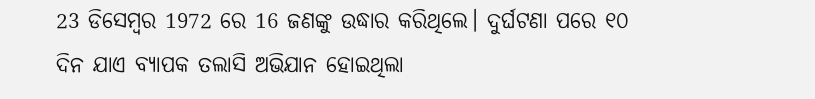23 ଡିସେମ୍ବର 1972 ରେ 16 ଜଣଙ୍କୁ ଉଦ୍ଧାର କରିଥିଲେ। ଦୁର୍ଘଟଣା ପରେ ୧୦ ଦିନ ଯାଏ ବ୍ୟାପକ ତଲାସି ଅଭିଯାନ ହୋଇଥିଲା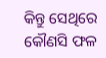କିନ୍ତୁ ସେଥିରେ କୌଣସି ଫଳ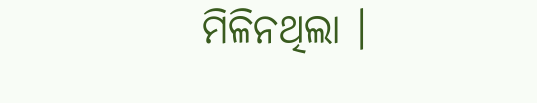ମିଳିନଥିଲା ।